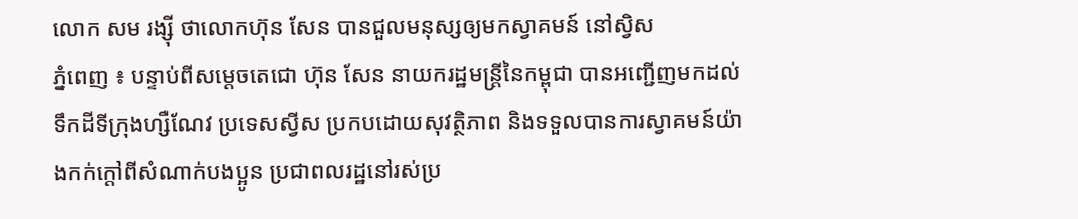លោក សម រង្ស៊ី ថាលោកហ៊ុន សែន បានជួលមនុស្សឲ្យមកស្វាគមន៍ នៅស្វិស
ភ្នំពេញ ៖ បន្ទាប់ពីសម្តេចតេជោ ហ៊ុន សែន នាយករដ្ឋមន្រ្តីនៃកម្ពុជា បានអញ្ជើញមកដល់ទឹកដីទីក្រុងហ្សឺណែវ ប្រទេសស្វីស ប្រកបដោយសុវត្ថិភាព និងទទួលបានការស្វាគមន៍យ៉ាងកក់ក្តៅពីសំណាក់បងប្អូន ប្រជាពលរដ្ឋនៅរស់ប្រ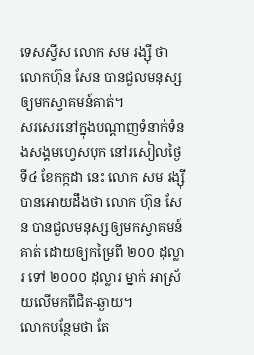ទេសស្វីស លោក សម រង្ស៊ី ថាលោកហ៊ុន សែន បានជួលមនុស្សឲ្យមកស្វាគមន៍គាត់។
សរសេរនៅក្នុងបណ្តាញទំនាក់ទំនងសង្គមហ្វេសបុក នៅរសៀលថ្ងៃទី៤ ខែកក្កដា នេះ លោក សម រង្ស៊ី បានអោយដឹងថា លោក ហ៊ុន សែន បានជួលមនុស្សឲ្យមកស្វាគមន៍គាត់ ដោយឲ្យកម្រៃពី ២០០ ដុល្លារ ទៅ ២០០០ ដុល្លារ ម្នាក់ អាស្រ័យលើមកពីជិត-ឆ្ងាយ។
លោកបន្ថែមថា តែ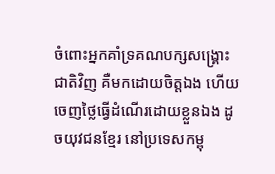ចំពោះអ្នកគាំទ្រគណបក្សសង្គ្រោះជាតិវិញ គឺមកដោយចិត្តឯង ហើយចេញថ្លៃធ្វើដំណើរដោយខ្លួនឯង ដូចយុវជនខ្មែរ នៅប្រទេសកម្ពុ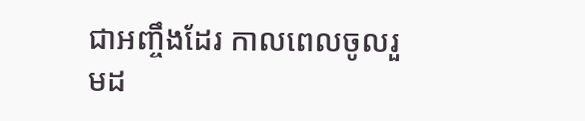ជាអញ្ចឹងដែរ កាលពេលចូលរួមដ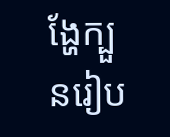ង្ហែក្បួនរៀប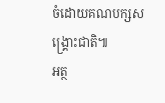ចំដោយគណបក្សសង្គ្រោះជាតិ៕
អត្ថ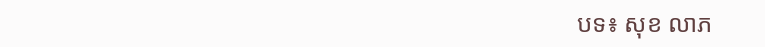បទ៖ សុខ លាភ